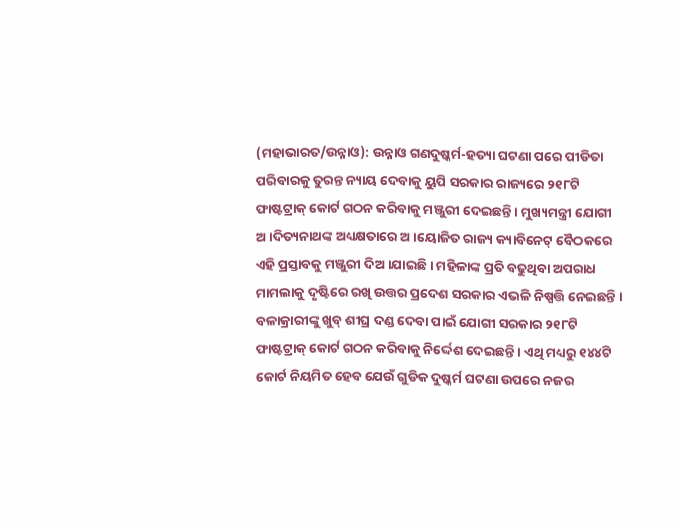(ମହାଭାରତ/ଉନ୍ନାଓ): ଉନ୍ନାଓ ଗଣଦୁଷ୍କର୍ମ-ହତ୍ୟା ଘଟଣା ପରେ ପୀଡିତା ପରିବାରକୁ ତୁରନ୍ତ ନ୍ୟାୟ ଦେବାକୁ ୟୁପି ସରକାର ରାଜ୍ୟରେ ୨୧୮ଟି ଫାଷ୍ଟଟ୍ରାକ୍ କୋର୍ଟ ଗଠନ କରିବାକୁ ମଞ୍ଜୁରୀ ଦେଇଛନ୍ତି । ମୁଖ୍ୟମନ୍ତ୍ରୀ ଯୋଗୀ ଅ ।ଦିତ୍ୟନାଥଙ୍କ ଅଧ୍ୟକ୍ଷତାରେ ଅ ।ୟୋଜିତ ରାଜ୍ୟ କ୍ୟାବିନେଟ୍ ବୈଠକରେ ଏହି ପ୍ରସ୍ତାବକୁ ମଞ୍ଜୁରୀ ଦିଅ ।ଯାଇଛି । ମହିଳାଙ୍କ ପ୍ରତି ବଢୁଥିବା ଅପରାଧ ମାମଲାକୁ ଦୃଷ୍ଟିରେ ରଖି ଉତ୍ତର ପ୍ରଦେଶ ସରକାର ଏଭଳି ନିଷ୍ପତ୍ତି ନେଇଛନ୍ତି ।
ବଳାକ୍ରାରୀଙ୍କୁ ଖୁବ୍ ଶୀଘ୍ର ଦଣ୍ଡ ଦେବା ପାଇଁ ଯୋଗୀ ସରକାର ୨୧୮ଟି ଫାଷ୍ଟଟ୍ରାକ୍ କୋର୍ଟ ଗଠନ କରିବାକୁ ନିର୍ଦ୍ଦେଶ ଦେଇଛନ୍ତି । ଏଥି ମଧ୍ୟରୁ ୧୪୪ଟି କୋର୍ଟ ନିୟମିତ ହେବ ଯେଉଁ ଗୁଡିକ ଦୁଷ୍କର୍ମ ଘଟଣା ଉପରେ ନଜର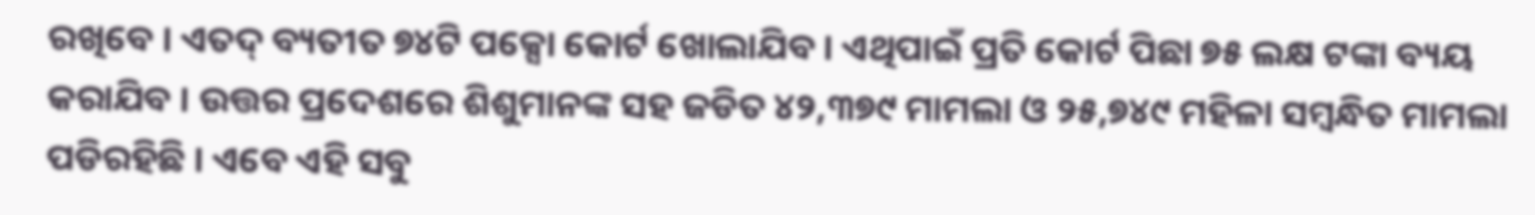ରଖିବେ । ଏତଦ୍ ବ୍ୟତୀତ ୭୪ଟି ପକ୍ସୋ କୋର୍ଟ ଖୋଲାଯିବ । ଏଥିପାଇଁ ପ୍ରତି କୋର୍ଟ ପିଛା ୭୫ ଲକ୍ଷ ଟଙ୍କା ବ୍ୟୟ କରାଯିବ । ଉତ୍ତର ପ୍ରଦେଶରେ ଶିଶୁମାନଙ୍କ ସହ ଜଡିତ ୪୨,୩୭୯ ମାମଲା ଓ ୨୫,୭୪୯ ମହିଳା ସମ୍ବନ୍ଧିତ ମାମଲା ପଡିରହିଛି । ଏବେ ଏହି ସବୁ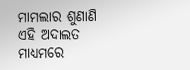ମାମଲାର ଶୁଣାଣି ଏହି ଅଦାଲତ ମାଧ୍ୟମରେ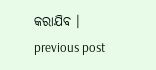କରାଯିବ ।
previous post